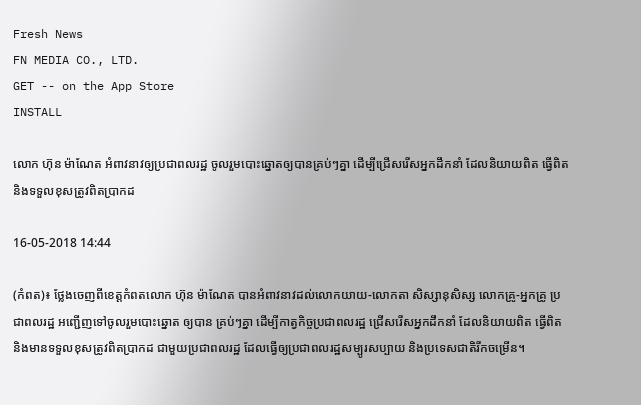Fresh News
FN MEDIA CO., LTD.
GET -- on the App Store
INSTALL

លោក ហ៊ុន ម៉ាណែត អំពាវនាវឲ្យប្រជាពលរដ្ឋ ចូលរួមបោះឆ្នោតឲ្យបានគ្រប់ៗគ្នា ដើម្បីជ្រើសរើសអ្នកដឹកនាំ ដែលនិយាយពិត ធ្វើពិត និងទទួលខុសត្រូវពិតប្រាកដ

16-05-2018 14:44

(កំពត)៖ ថ្លែងចេញពីខេត្តកំពតលោក ហ៊ុន ម៉ាណែត បានអំពាវនាវដល់លោកយាយ-លោកតា សិស្សានុសិស្ស លោកគ្រូ-អ្នកគ្រូ ប្រជាពលរដ្ឋ អញ្ជើញទៅចូលរួមបោះឆ្នោត ឲ្យបាន គ្រប់ៗគ្នា ដើម្បីកាត្វកិច្ចប្រជាពលរដ្ឋ ជ្រើសរើសអ្នកដឹកនាំ ដែលនិយាយពិត ធ្វើពិត និងមានទទួលខុសត្រូវពិតប្រាកដ ជាមួយប្រជាពលរដ្ឋ ដែលធ្វើឲ្យប្រជាពលរដ្ឋសម្បូរសប្បាយ និងប្រទេសជាតិរីកចម្រើន។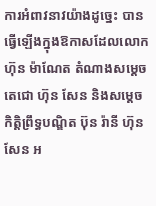ការអំពាវនាវយ៉ាងដូច្នេះ បានធ្វើឡើងក្នុងឱកាសដែលលោក ហ៊ុន ម៉ាណែត តំណាងសម្តេចតេជោ ហ៊ុន សែន និងសម្តេចកិត្តិព្រឹទ្ធបណ្ឌិត ប៊ុន រ៉ានី ហ៊ុនសែន អ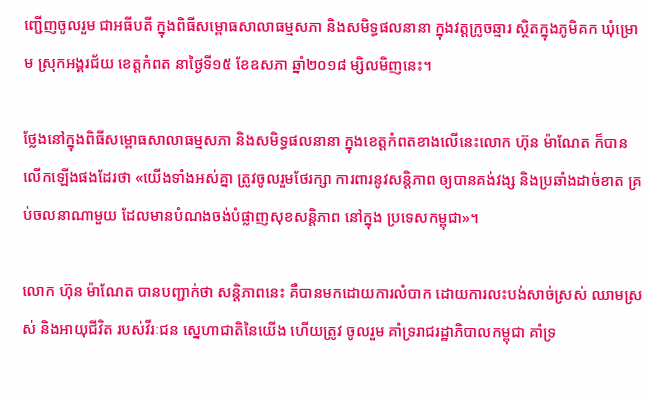ញ្ជើញចូលរួម ជាអធីបតី ក្នុងពិធីសម្ពោធសាលាធម្មសភា និងសមិទ្ធផលនានា ក្នុងវត្តក្រូចឆ្មារ ស្ថិតក្នុងភូមិគក ឃុំម្រោម ស្រុកអង្គរជ័យ ខេត្តកំពត នាថ្ងៃទី១៥ ខែឧសភា ឆ្នាំ២០១៨ ម្សិលមិញនេះ។

ថ្លែងនៅក្នុងពិធីសម្ពោធសាលាធម្មសភា និងសមិទ្ធផលនានា ក្នុងខេត្តកំពតខាងលើនេះលោក ហ៊ុន ម៉ាណែត ក៏បានលើកឡើងផងដែរថា «យើងទាំងអស់គ្នា ត្រូវចូលរួមថែរក្សា ការពារនូវសន្តិភាព ឲ្យបានគង់វង្ស និងប្រឆាំងដាច់ខាត គ្រប់ចលនាណាមួយ ដែលមានបំណងចង់បំផ្លាញសុខសន្តិភាព នៅក្នុង ប្រទេសកម្ពុជា»។

លោក ហ៊ុន ម៉ាណែត បានបញ្ជាក់ថា សន្តិភាពនេះ គឺបានមកដោយការលំបាក ដោយការលះបង់សាច់ស្រស់ ឈាមស្រស់ និងអាយុជីវិត របស់វីរៈជន ស្នេហាជាតិនៃយើង ហើយត្រូវ ចូលរួម គាំទ្ររាជរដ្ឋាភិបាលកម្ពុជា គាំទ្រ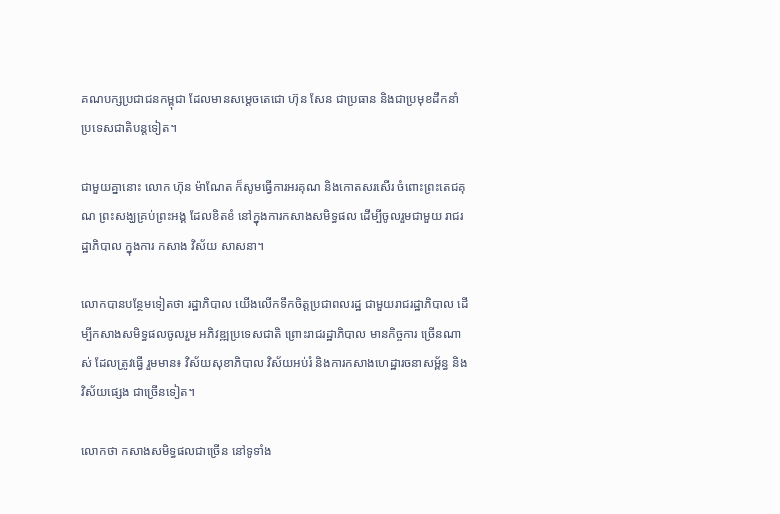គណបក្សប្រជាជនកម្ពុជា ដែលមានសម្តេចតេជោ ហ៊ុន សែន ជាប្រធាន និងជាប្រមុខដឹកនាំ ប្រទេសជាតិបន្តទៀត។

ជាមួយគ្នានោះ លោក ហ៊ុន ម៉ាណែត ក៏សូមធ្វើការអរគុណ និងកោតសរសើរ ចំពោះព្រះតេជគុណ ព្រះសង្ឃគ្រប់ព្រះអង្គ ដែលខិតខំ នៅក្នុងការកសាងសមិទ្ធផល ដើម្បីចូលរួមជាមួយ រាជរដ្ឋាភិបាល ក្នុងការ កសាង វិស័យ សាសនា។

លោកបានបន្ថែមទៀតថា រដ្ឋាភិបាល យើងលើកទឹកចិត្តប្រជាពលរដ្ឋ ជាមួយរាជរដ្ឋាភិបាល ដើម្បីកសាងសមិទ្ធផលចូលរួម អភិវឌ្ឍប្រទេសជាតិ ព្រោះរាជរដ្ឋាភិបាល មានកិច្ចការ ច្រើនណាស់ ដែលត្រូវធ្វើ រួមមាន៖ វិស័យសុខាភិបាល វិស័យអប់រំ និងការកសាងហេដ្ឋារចនាសម្ព័ន្ធ និងវិស័យផ្សេង ជាច្រើនទៀត។

លោកថា កសាងសមិទ្ធផលជាច្រើន នៅទូទាំង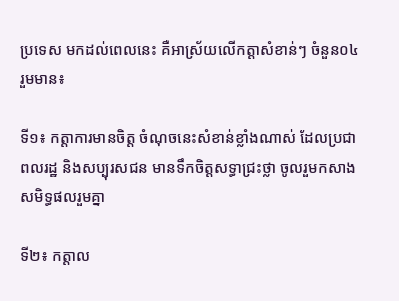ប្រទេស មកដល់ពេលនេះ គឺអាស្រ័យលើកត្តាសំខាន់ៗ ចំនួន០៤ រួមមាន៖

ទី១៖ កត្តាការមានចិត្ត ចំណុចនេះសំខាន់ខ្លាំងណាស់ ដែលប្រជាពលរដ្ឋ និងសប្បុរសជន មានទឹកចិត្តសទ្ធាជ្រះថ្លា ចូលរួមកសាងសមិទ្ធផលរួមគ្នា

ទី២៖ កត្តាល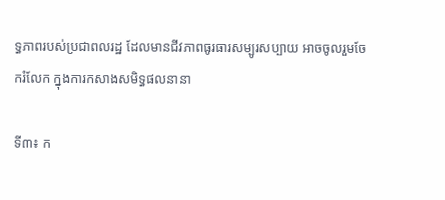ទ្ធភាពរបស់ប្រជាពលរដ្ឋ ដែលមានជីវភាពធូរធារសម្បូរសប្បាយ អាចចូលរួមចែករំលែក ក្នុងការកសាងសមិទ្ធផលនានា

ទី៣៖ ក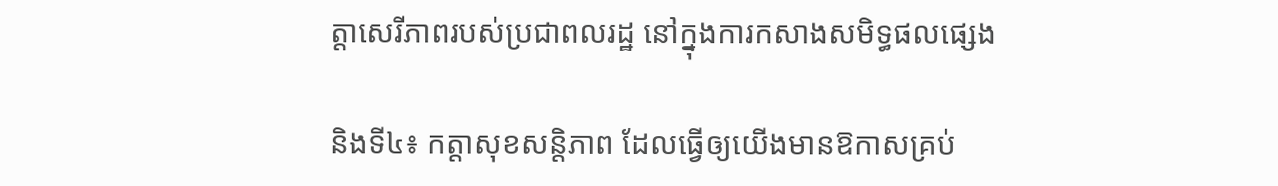ត្ដាសេរីភាពរបស់ប្រជាពលរដ្ឋ នៅក្នុងការកសាងសមិទ្ធផលផ្សេង

និងទី៤៖ កត្តាសុខសន្តិភាព ដែលធ្វើឲ្យយើងមានឱកាសគ្រប់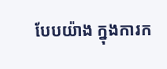បែបយ៉ាង ក្នុងការក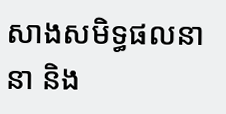សាងសមិទ្ធផលនានា និង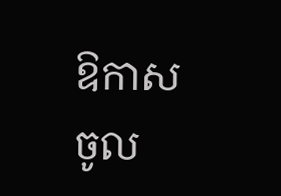ឱកាសចូល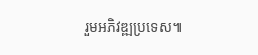រួមអភិវឌ្ឍប្រទេស៕